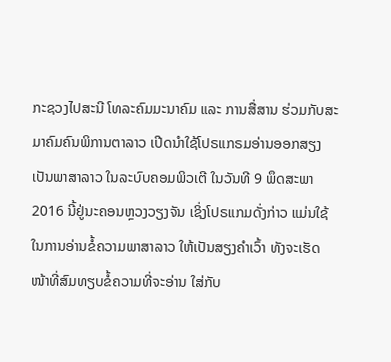ກະຊວງໄປສະນີ ໂທລະຄົມມະນາຄົມ ແລະ ການສື່ສານ ຮ່ວມກັບສະມາຄົມຄົນພິການຕາລາວ ເປີດນຳໃຊ້ໂປຣແກຣມອ່ານອອກສຽງເປັນພາສາລາວ ໃນລະບົບຄອມພິວເຕີ ໃນວັນທີ 9 ພຶດສະພາ 2016 ນີ້ຢູ່ນະຄອນຫຼວງວຽງຈັນ ເຊິ່ງໂປຣແກມດັ່ງກ່າວ ແມ່ນໃຊ້ໃນການອ່ານຂໍ້ຄວາມພາສາລາວ ໃຫ້ເປັນສຽງຄຳເວົ້າ ທັງຈະເຮັດໜ້າທີ່ສົມທຽບຂໍ້ຄວາມທີ່ຈະອ່ານ ໃສ່ກັບ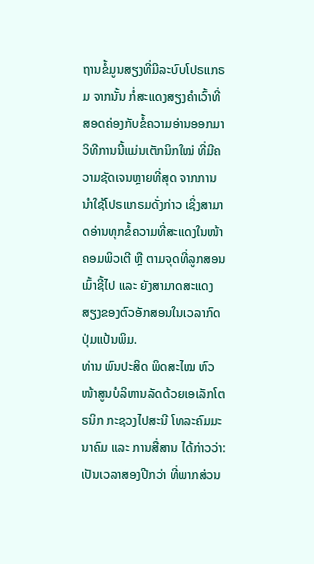ຖານຂໍ້ມູນສຽງທີ່ມີລະບົບໂປຣແກຣມ ຈາກນັ້ນ ກໍ່ສະແດງສຽງຄຳເວົ້າທີ່ສອດຄ່ອງກັບຂໍ້ຄວາມອ່ານອອກມາ ວິທີການນີ້ແມ່ນເຕັກນິກໃໝ່ ທີ່ມີຄວາມຊັດເຈນຫຼາຍທີ່ສຸດ ຈາກການນຳໃຊ້ໂປຣແກຣມດັ່ງກ່າວ ເຊິ່ງສາມາດອ່ານທຸກຂໍ້ຄວາມທີ່ສະແດງໃນໜ້າຄອມພິວເຕີ ຫຼື ຕາມຈຸດທີ່ລູກສອນເມົ້າຊີ້ໄປ ແລະ ຍັງສາມາດສະແດງສຽງຂອງຕົວອັກສອນໃນເວລາກົດປຸ່ມແປ້ນພິມ.
ທ່ານ ພົນປະສິດ ພິດສະໄໝ ຫົວໜ້າສູນບໍລິຫານລັດດ້ວຍເອເລັກໂຕຣນິກ ກະຊວງໄປສະນີ ໂທລະຄົມມະນາຄົມ ແລະ ການສື່ສານ ໄດ້ກ່າວວ່າ: ເປັນເວລາສອງປີກວ່າ ທີ່ພາກສ່ວນ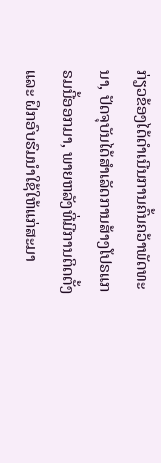ກ່ຽວຂ້ອງໄດ້ດຳເນີນການຄົ້ນຄວ້າພັດທະນາ, ປັດຈຸບັນໄດ້ສຳເລັດການສ້າງໂປຣແກຣມນີ້ອອກມາ, ພາຍຫລັງທີ່ມີການຕິດຕັ້ງ ແລະ ຝຶກອົບຮົມນຳໃຊ້ໃຫ້ແກ່ສະມາ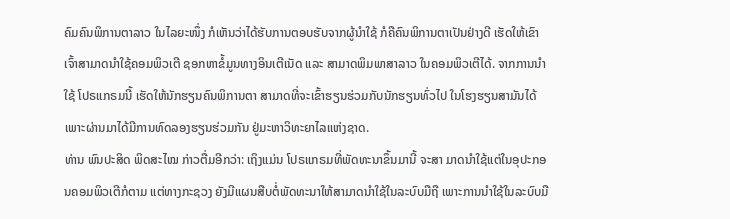ຄົມຄົນພິການຕາລາວ ໃນໄລຍະໜຶ່ງ ກໍເຫັນວ່າໄດ້ຮັບການຕອບຮັບຈາກຜູ້ນຳໃຊ້ ກໍຄືຄົນພິການຕາເປັນຢ່າງດີ ເຮັດໃຫ້ເຂົາເຈົ້າສາມາດນຳໃຊ້ຄອມພິວເຕີ ຊອກຫາຂໍ້ມູນທາງອິນເຕີເນັດ ແລະ ສາມາດພິມພາສາລາວ ໃນຄອມພິວເຕີໄດ້. ຈາກການນຳໃຊ້ ໂປຣແກຣມນີ້ ເຮັດໃຫ້ນັກຮຽນຄົນພິການຕາ ສາມາດທີ່ຈະເຂົ້າຮຽນຮ່ວມກັບນັກຮຽນທົ່ວໄປ ໃນໂຮງຮຽນສາມັນໄດ້ ເພາະຜ່ານມາໄດ້ມີການທົດລອງຮຽນຮ່ວມກັນ ຢູ່ມະຫາວິທະຍາໄລແຫ່ງຊາດ.
ທ່ານ ພົນປະສິດ ພິດສະໄໝ ກ່າວຕື່ມອີກວ່າ: ເຖິງແມ່ນ ໂປຣແກຣມທີ່ພັດທະນາຂຶ້ນມານີ້ ຈະສາ ມາດນຳໃຊ້ແຕ່ໃນອຸປະກອນຄອມພິວເຕີກໍຕາມ ແຕ່ທາງກະຊວງ ຍັງມີແຜນສືບຕໍ່ພັດທະນາໃຫ້ສາມາດນຳໃຊ້ໃນລະບົບມືຖື ເພາະການນຳໃຊ້ໃນລະບົບມື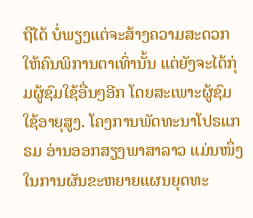ຖືໄດ້ ບໍ່ພຽງແຕ່ຈະສ້າງຄວາມສະດວກໃຫ້ຄົນພິການຕາເທົ່ານັ້ນ ແຕ່ຍັງຈະໄດ້ກຸ່ມຜູ້ຊົມໃຊ້ອື່ນໆອີກ ໂດຍສະເພາະຜູ້ຊົມໃຊ້ອາຍຸສູງ. ໂຄງການພັດທະນາໂປຣແກຣມ ອ່ານອອກສຽງພາສາລາວ ແມ່ນໜຶ່ງໃນການຜັນຂະຫຍາຍແຜນຍຸດທະ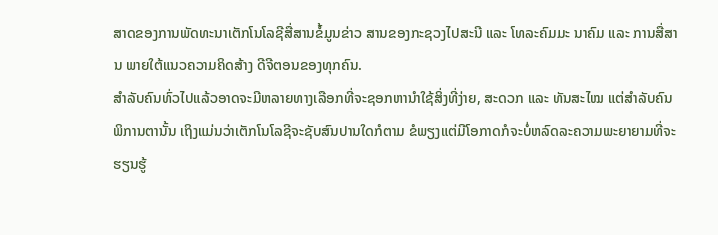ສາດຂອງການພັດທະນາເຕັກໂນໂລຊີສື່ສານຂໍ້ມູນຂ່າວ ສານຂອງກະຊວງໄປສະນີ ແລະ ໂທລະຄົມມະ ນາຄົມ ແລະ ການສື່ສານ ພາຍໃຕ້ແນວຄວາມຄິດສ້າງ ດີຈີຕອນຂອງທຸກຄົນ.
ສໍາລັບຄົນທົ່ວໄປແລ້ວອາດຈະມີຫລາຍທາງເລືອກທີ່ຈະຊອກຫານໍາໃຊ້ສິ່ງທີ່ງ່າຍ, ສະດວກ ແລະ ທັນສະໄໝ ແຕ່ສໍາລັບຄົນພິການຕານັ້ນ ເຖິງແມ່ນວ່າເຕັກໂນໂລຊີຈະຊັບສົນປານໃດກໍຕາມ ຂໍພຽງແຕ່ມີໂອກາດກໍຈະບໍ່ຫລົດລະຄວາມພະຍາຍາມທີ່ຈະຮຽນຮູ້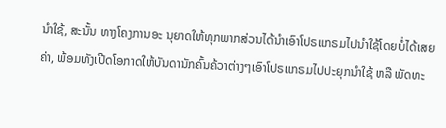ນໍາໃຊ້, ສະນັ້ນ ທາງໂຄງການອະ ນຸຍາດໃຫ້ທຸກພາກສ່ວນໄດ້ນໍາເອົາໂປຣແກຣມໄປນໍາໃຊ້ໂດຍບໍ່ໄດ້ເສຍຄ່າ, ພ້ອມທັງເປີດໂອກາດໃຫ້ບັນດານັກຄົ້ນຄ້ວາຕ່າງໆເອົາໂປຣແກຣມໄປປະຍຸກນໍາໃຊ້ ຫລື ພັດທະ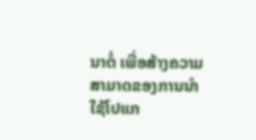ນາຕໍ່ ເພື່ອສ້າງຄວາມສາມາດຂອງການນໍາໃຊ້ໂປແກ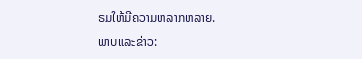ຣມໃຫ້ມີຄວາມຫລາກຫລາຍ.
ພາບແລະຂ່າວ: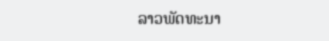ລາວພັດທະນາ